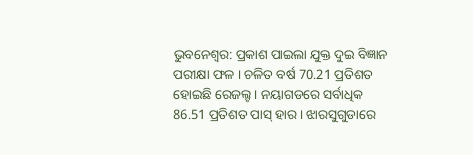ଭୁବନେଶ୍ବର: ପ୍ରକାଶ ପାଇଲା ଯୁକ୍ତ ଦୁଇ ବିଜ୍ଞାନ ପରୀକ୍ଷା ଫଳ । ଚଳିତ ବର୍ଷ 70.21 ପ୍ରତିଶତ ହୋଇଛି ରେଜଲ୍ଟ । ନୟାଗଡରେ ସର୍ବାଧିକ 86.51 ପ୍ରତିଶତ ପାସ୍ ହାର । ଝାରସୁଗୁଡାରେ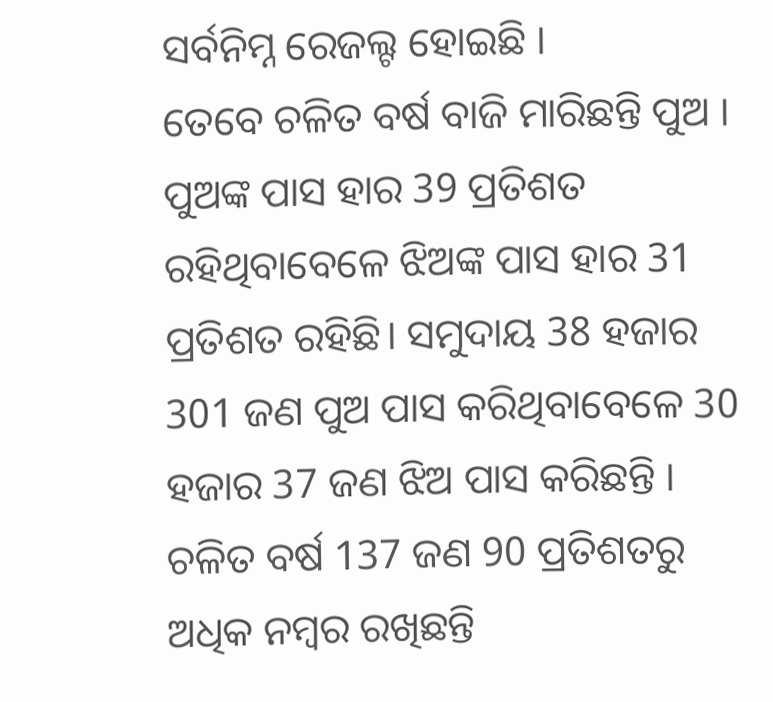ସର୍ବନିମ୍ନ ରେଜଲ୍ଟ ହୋଇଛି ।
ତେବେ ଚଳିତ ବର୍ଷ ବାଜି ମାରିଛନ୍ତି ପୁଅ । ପୁଅଙ୍କ ପାସ ହାର 39 ପ୍ରତିଶତ ରହିଥିବାବେଳେ ଝିଅଙ୍କ ପାସ ହାର 31 ପ୍ରତିଶତ ରହିଛି। ସମୁଦାୟ 38 ହଜାର 301 ଜଣ ପୁଅ ପାସ କରିଥିବାବେଳେ 30 ହଜାର 37 ଜଣ ଝିଅ ପାସ କରିଛନ୍ତି ।
ଚଳିତ ବର୍ଷ 137 ଜଣ 90 ପ୍ରତିଶତରୁ ଅଧିକ ନମ୍ବର ରଖିଛନ୍ତି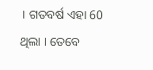। ଗତବର୍ଷ ଏହା 60 ଥିଲା । ତେବେ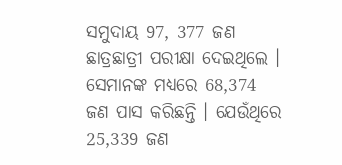ସମୁଦାୟ 97, 377 ଜଣ ଛାତ୍ରଛାତ୍ରୀ ପରୀକ୍ଷା ଦେଇଥିଲେ । ସେମାନଙ୍କ ମଧ୍ୟରେ 68,374 ଜଣ ପାସ କରିଛନ୍ତି । ଯେଉଁଥିରେ 25,339 ଜଣ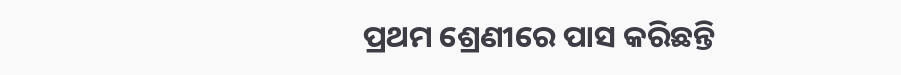ପ୍ରଥମ ଶ୍ରେଣୀରେ ପାସ କରିଛନ୍ତି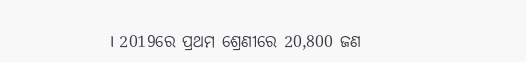। 2019ରେ ପ୍ରଥମ ଶ୍ରେଣୀରେ 20,800 ଜଣ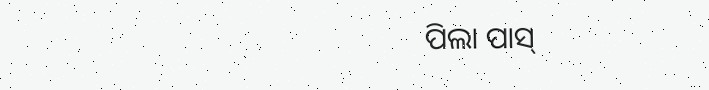ପିଲା ପାସ୍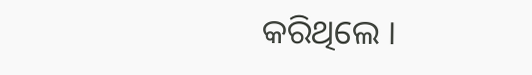କରିଥିଲେ ।